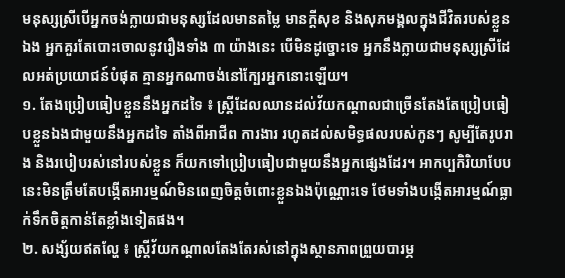មនុស្សស្រីបើអ្នកចង់ក្លាយជាមនុស្សដែលមានតម្លៃ មានក្ដីសុខ និងសុភមង្គលក្នុងជីវិតរបស់ខ្លួនឯង អ្នកគួរតែបោះចោលនូវរឿងទាំង ៣ យ៉ាងនេះ បើមិនដូច្នោះទេ អ្នកនឹងក្លាយជាមនុស្សស្រីដែលអត់ប្រយោជន៍បំផុត គ្មានអ្នកណាចង់នៅក្បែរអ្នកនោះឡើយ។
១. តែងប្រៀបធៀបខ្លួននឹងអ្នកដទៃ ៖ ស្ត្រីដែលឈានដល់វ័យកណ្តាលជាច្រើនតែងតែប្រៀបធៀបខ្លួនឯងជាមួយនឹងអ្នកដទៃ តាំងពីអាជីព ការងារ រហូតដល់សមិទ្ធផលរបស់កូនៗ សូម្បីតែរូបរាង និងរបៀបរស់នៅរបស់ខ្លួន ក៏យកទៅប្រៀបធៀបជាមួយនឹងអ្នកផ្សេងដែរ។ អាកប្បកិរិយាបែបនេះមិនត្រឹមតែបង្កើតអារម្មណ៍មិនពេញចិត្តចំពោះខ្លួនឯងប៉ុណ្ណោះទេ ថែមទាំងបង្កើតអារម្មណ៍ធ្លាក់ទឹកចិត្តកាន់តែខ្លាំងទៀតផង។
២. សង្ស័យឥតល្ហែ ៖ ស្ត្រីវ័យកណ្តាលតែងតែរស់នៅក្នុងស្ថានភាពព្រួយបារម្ភ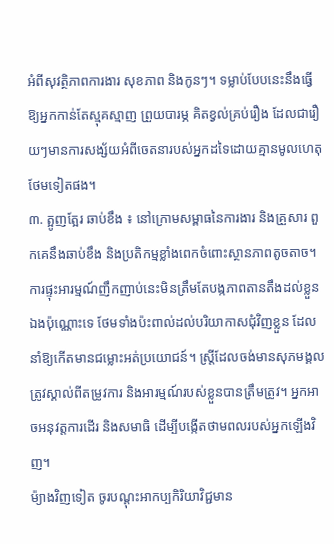អំពីសុវត្ថិភាពការងារ សុខភាព និងកូនៗ។ ទម្លាប់បែបនេះនឹងធ្វើឱ្យអ្នកកាន់តែស្មុគស្មាញ ព្រួយបារម្ភ គិតខ្វល់គ្រប់រឿង ដែលជារឿយៗមានការសង្ស័យអំពីចេតនារបស់អ្នកដទៃដោយគ្មានមូលហេតុថែមទៀតផង។
៣. ត្អូញត្អែរ ឆាប់ខឹង ៖ នៅក្រោមសម្ពាធនៃការងារ និងគ្រួសារ ពួកគេនឹងឆាប់ខឹង និងប្រតិកម្មខ្លាំងពេកចំពោះស្ថានភាពតូចតាច។ ការផ្ទុះអារម្មណ៍ញឹកញាប់នេះមិនត្រឹមតែបង្កភាពតានតឹងដល់ខ្លួនឯងប៉ុណ្ណោះទេ ថែមទាំងប៉ះពាល់ដល់បរិយាកាសជុំវិញខ្លួន ដែលនាំឱ្យកើតមានជម្លោះអត់ប្រយោជន៍។ ស្ត្រីដែលចង់មានសុភមង្គលត្រូវស្គាល់ពីតម្រូវការ និងអារម្មណ៍របស់ខ្លួនបានត្រឹមត្រូវ។ អ្នកអាចអនុវត្តការដើរ និងសមាធិ ដើម្បីបង្កើតថាមពលរបស់អ្នកឡើងវិញ។
ម៉្យាងវិញទៀត ចូរបណ្ដុះអាកប្បកិរិយាវិជ្ជមាន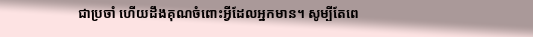ជាប្រចាំ ហើយដឹងគុណចំពោះអ្វីដែលអ្នកមាន។ សូម្បីតែពេ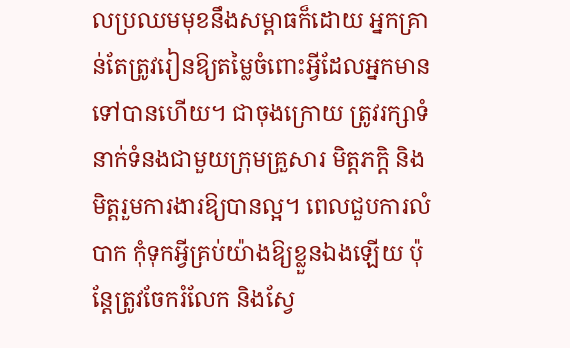លប្រឈមមុខនឹងសម្ពាធក៏ដោយ អ្នកគ្រាន់តែត្រូវរៀនឱ្យតម្លៃចំពោះអ្វីដែលអ្នកមានទៅបានហើយ។ ជាចុងក្រោយ ត្រូវរក្សាទំនាក់ទំនងជាមួយក្រុមគ្រួសារ មិត្តភក្តិ និងមិត្តរួមការងារឱ្យបានល្អ។ ពេលជួបការលំបាក កុំទុកអ្វីគ្រប់យ៉ាងឱ្យខ្លួនឯងឡើយ ប៉ុន្តែត្រូវចែករំលែក និងស្វែ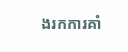ងរកការគាំ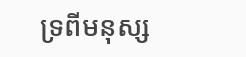ទ្រពីមនុស្ស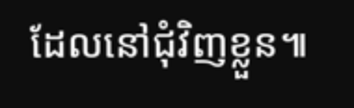ដែលនៅជុំវិញខ្លួន៕